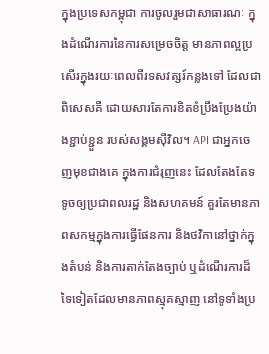ក្នុងប្រទេសកម្ពុជា ការចូលរួមជាសាធារណៈ ក្នុងដំណើរការនៃការសម្រេចចិត្ត មានភាពល្អប្រសើរក្នុងរយៈពេលពីរទសវត្សរ៍កន្លងទៅ ដែលជាពិសេសគឺ ដោយសារតែការខិតខំប្រឹងប្រែងយ៉ាងខ្ជាប់ខ្ជួន របស់សង្គមស៊ីវិល។ API ជាអ្នកចេញមុខជាងគេ ក្នុងការជំរុញនេះ ដែលតែងតែទទូចឲ្យប្រជាពលរដ្ឋ និងសហគមន៍ គួរតែមានភាពសកម្មក្នុងការធ្វើផែនការ និងថវិកានៅថ្នាក់ក្នុងតំបន់ និងការតាក់តែងច្បាប់ ឬដំណើរការដ៏ទៃទៀតដែលមានភាពស្មុគស្មាញ នៅទូទាំងប្រ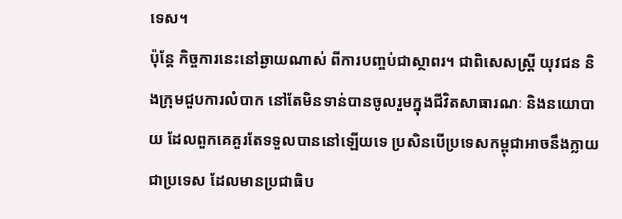ទេស។
ប៉ុន្តែ កិច្ចការនេះនៅឆ្ងាយណាស់ ពីការបញ្ចប់ជាស្ថាពរ។ ជាពិសេសស្រ្តី យុវជន និងក្រុមជួបការលំបាក នៅតែមិនទាន់បានចូលរួមក្នុងជីវិតសាធារណៈ និងនយោបាយ ដែលពួកគេគួរតែទទួលបាននៅឡើយទេ ប្រសិនបើប្រទេសកម្ពុជាអាចនឹងក្លាយជាប្រទេស ដែលមានប្រជាធិប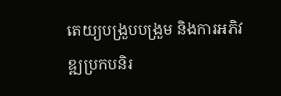តេយ្យបង្រួបបង្រួម និងការអភិវឌ្ឍប្រកបនិរ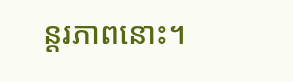ន្តរភាពនោះ។